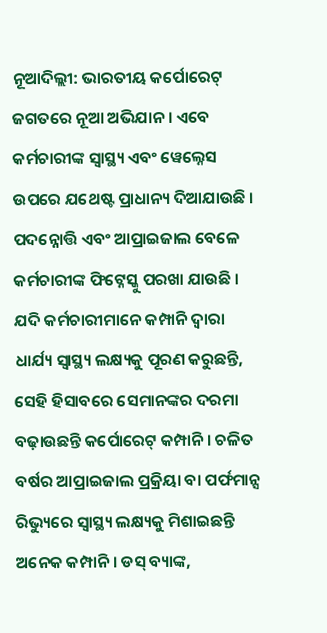ନୂଆଦିଲ୍ଲୀ: ଭାରତୀୟ କର୍ପୋରେଟ୍ ଜଗତରେ ନୂଆ ଅଭିଯାନ । ଏବେ କର୍ମଚାରୀଙ୍କ ସ୍ୱାସ୍ଥ୍ୟ ଏବଂ ୱେଲ୍ନେସ ଉପରେ ଯଥେଷ୍ଟ ପ୍ରାଧାନ୍ୟ ଦିଆଯାଉଛି । ପଦନ୍ନୋତ୍ତି ଏବଂ ଆପ୍ରାଇଜାଲ ବେଳେ କର୍ମଚାରୀଙ୍କ ଫିଟ୍ନେସ୍କୁ ପରଖା ଯାଉଛି । ଯଦି କର୍ମଚାରୀମାନେ କମ୍ପାନି ଦ୍ୱାରା ଧାର୍ଯ୍ୟ ସ୍ୱାସ୍ଥ୍ୟ ଲକ୍ଷ୍ୟକୁ ପୂରଣ କରୁଛନ୍ତି, ସେହି ହିସାବରେ ସେମାନଙ୍କର ଦରମା ବଢ଼ାଉଛନ୍ତି କର୍ପୋରେଟ୍ କମ୍ପାନି । ଚଳିତ ବର୍ଷର ଆପ୍ରାଇଜାଲ ପ୍ରକ୍ରିୟା ବା ପର୍ଫମାନ୍ସ ରିଭ୍ୟୁରେ ସ୍ୱାସ୍ଥ୍ୟ ଲକ୍ଷ୍ୟକୁ ମିଶାଇଛନ୍ତି ଅନେକ କମ୍ପାନି । ଡସ୍ ବ୍ୟାଙ୍କ,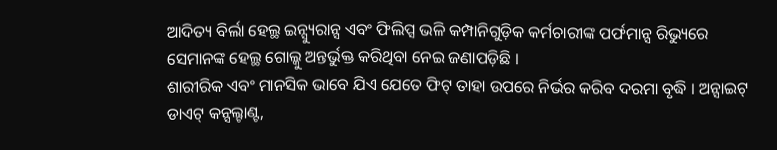ଆଦିତ୍ୟ ବିର୍ଲା ହେଲ୍ଥ ଇନ୍ସ୍ୟୁରାନ୍ସ ଏବଂ ଫିଲିପ୍ସ ଭଳି କମ୍ପାନିଗୁଡ଼ିକ କର୍ମଚାରୀଙ୍କ ପର୍ଫମାନ୍ସ ରିଭ୍ୟୁରେ ସେମାନଙ୍କ ହେଲ୍ଥ ଗୋଲ୍କୁ ଅନ୍ତର୍ଭୁକ୍ତ କରିଥିବା ନେଇ ଜଣାପଡ଼ିଛି ।
ଶାରୀରିକ ଏବଂ ମାନସିକ ଭାବେ ଯିଏ ଯେତେ ଫିଟ୍ ତାହା ଉପରେ ନିର୍ଭର କରିବ ଦରମା ବୃଦ୍ଧି । ଅନ୍ସାଇଟ୍ ଡାଏଟ୍ କନ୍ସଲ୍ଟାଣ୍ଟ,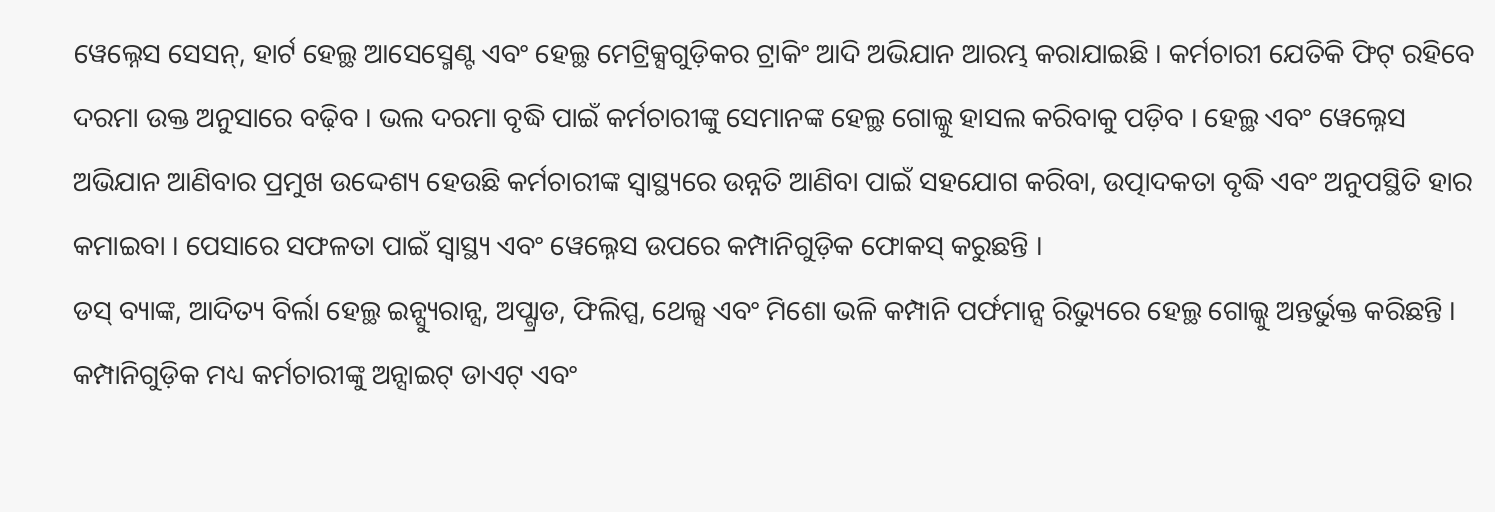ୱେଲ୍ନେସ ସେସନ୍, ହାର୍ଟ ହେଲ୍ଥ ଆସେସ୍ମେଣ୍ଟ ଏବଂ ହେଲ୍ଥ ମେଟ୍ରିକ୍ସଗୁଡ଼ିକର ଟ୍ରାକିଂ ଆଦି ଅଭିଯାନ ଆରମ୍ଭ କରାଯାଇଛି । କର୍ମଚାରୀ ଯେତିକି ଫିଟ୍ ରହିବେ ଦରମା ଉକ୍ତ ଅନୁସାରେ ବଢ଼ିବ । ଭଲ ଦରମା ବୃଦ୍ଧି ପାଇଁ କର୍ମଚାରୀଙ୍କୁ ସେମାନଙ୍କ ହେଲ୍ଥ ଗୋଲ୍କୁ ହାସଲ କରିବାକୁ ପଡ଼ିବ । ହେଲ୍ଥ ଏବଂ ୱେଲ୍ନେସ ଅଭିଯାନ ଆଣିବାର ପ୍ରମୁଖ ଉଦ୍ଦେଶ୍ୟ ହେଉଛି କର୍ମଚାରୀଙ୍କ ସ୍ୱାସ୍ଥ୍ୟରେ ଉନ୍ନତି ଆଣିବା ପାଇଁ ସହଯୋଗ କରିବା, ଉତ୍ପାଦକତା ବୃଦ୍ଧି ଏବଂ ଅନୁପସ୍ଥିତି ହାର କମାଇବା । ପେସାରେ ସଫଳତା ପାଇଁ ସ୍ୱାସ୍ଥ୍ୟ ଏବଂ ୱେଲ୍ନେସ ଉପରେ କମ୍ପାନିଗୁଡ଼ିକ ଫୋକସ୍ କରୁଛନ୍ତି ।
ଡସ୍ ବ୍ୟାଙ୍କ, ଆଦିତ୍ୟ ବିର୍ଲା ହେଲ୍ଥ ଇନ୍ସ୍ୟୁରାନ୍ସ, ଅପ୍ଗ୍ରାଡ, ଫିଲିପ୍ସ, ଥେଲ୍ସ ଏବଂ ମିଶୋ ଭଳି କମ୍ପାନି ପର୍ଫମାନ୍ସ ରିଭ୍ୟୁରେ ହେଲ୍ଥ ଗୋଲ୍କୁ ଅନ୍ତର୍ଭୁକ୍ତ କରିଛନ୍ତି । କମ୍ପାନିଗୁଡ଼ିକ ମଧ୍ୟ କର୍ମଚାରୀଙ୍କୁ ଅନ୍ସାଇଟ୍ ଡାଏଟ୍ ଏବଂ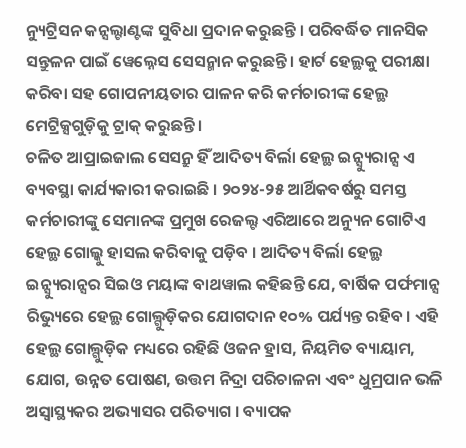ନ୍ୟୁଟ୍ରିସନ କନ୍ସଲ୍ଟାଣ୍ଟଙ୍କ ସୁବିଧା ପ୍ରଦାନ କରୁଛନ୍ତି । ପରିବର୍ଦ୍ଧିତ ମାନସିକ ସନ୍ତୁଳନ ପାଇଁ ୱେଲ୍ନେସ ସେସନ୍ମାନ କରୁଛନ୍ତି । ହାର୍ଟ ହେଲ୍ଥକୁ ପରୀକ୍ଷା କରିବା ସହ ଗୋପନୀୟତାର ପାଳନ କରି କର୍ମଚାରୀଙ୍କ ହେଲ୍ଥ ମେଟ୍ରିକ୍ସଗୁଡ଼ିକୁ ଟ୍ରାକ୍ କରୁଛନ୍ତି ।
ଚଳିତ ଆପ୍ରାଇଜାଲ ସେସନ୍ରୁ ହିଁ ଆଦିତ୍ୟ ବିର୍ଲା ହେଲ୍ଥ ଇନ୍ସ୍ୟୁରାନ୍ସ ଏ ବ୍ୟବସ୍ଥା କାର୍ଯ୍ୟକାରୀ କରାଇଛି । ୨୦୨୪-୨୫ ଆର୍ଥିକବର୍ଷରୁ ସମସ୍ତ କର୍ମଚାରୀଙ୍କୁ ସେମାନଙ୍କ ପ୍ରମୁଖ ରେଜଲ୍ଟ ଏରିଆରେ ଅନ୍ୟୁନ ଗୋଟିଏ ହେଲ୍ଥ ଗୋଲ୍କୁ ହାସଲ କରିବାକୁ ପଡ଼ିବ । ଆଦିତ୍ୟ ବିର୍ଲା ହେଲ୍ଥ ଇନ୍ସ୍ୟୁରାନ୍ସର ସିଇଓ ମୟାଙ୍କ ବାଥୱାଲ କହିଛନ୍ତି ଯେ, ବାର୍ଷିକ ପର୍ଫମାନ୍ସ ରିଭ୍ୟୁରେ ହେଲ୍ଥ ଗୋଲ୍ଗୁଡ଼ିକର ଯୋଗଦାନ ୧୦% ପର୍ଯ୍ୟନ୍ତ ରହିବ । ଏହି ହେଲ୍ଥ ଗୋଲ୍ଗୁଡ଼ିକ ମଧ୍ୟରେ ରହିଛି ଓଜନ ହ୍ରାସ, ନିୟମିତ ବ୍ୟାୟାମ, ଯୋଗ, ଉନ୍ନତ ପୋଷଣ, ଉତ୍ତମ ନିଦ୍ରା ପରିଚାଳନା ଏବଂ ଧୁମ୍ରପାନ ଭଳି ଅସ୍ୱାସ୍ଥ୍ୟକର ଅଭ୍ୟାସର ପରିତ୍ୟାଗ । ବ୍ୟାପକ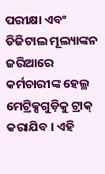ପରୀକ୍ଷା ଏବଂ ଡିଜିଟାଲ ମୂଲ୍ୟାଙ୍କନ ଜରିଆରେ କର୍ମଚାରୀଙ୍କ ହେଲ୍ଥ ମେଟ୍ରିକ୍ସଗୁଡ଼ିକୁ ଟ୍ରାକ୍ କରାଯିବ । ଏହି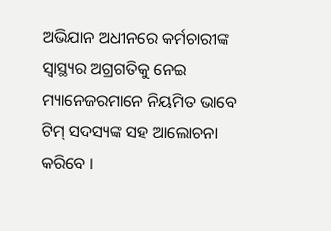ଅଭିଯାନ ଅଧୀନରେ କର୍ମଚାରୀଙ୍କ ସ୍ୱାସ୍ଥ୍ୟର ଅଗ୍ରଗତିକୁ ନେଇ ମ୍ୟାନେଜରମାନେ ନିୟମିତ ଭାବେ ଟିମ୍ ସଦସ୍ୟଙ୍କ ସହ ଆଲୋଚନା କରିବେ ।